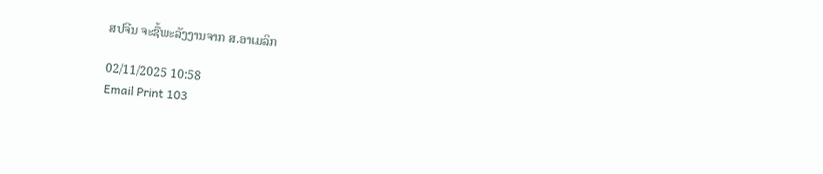ສປຈີນ ຈະຊື້ພະລັງງານຈາກ ສ.ອາເມລິກ

02/11/2025 10:58
Email Print 103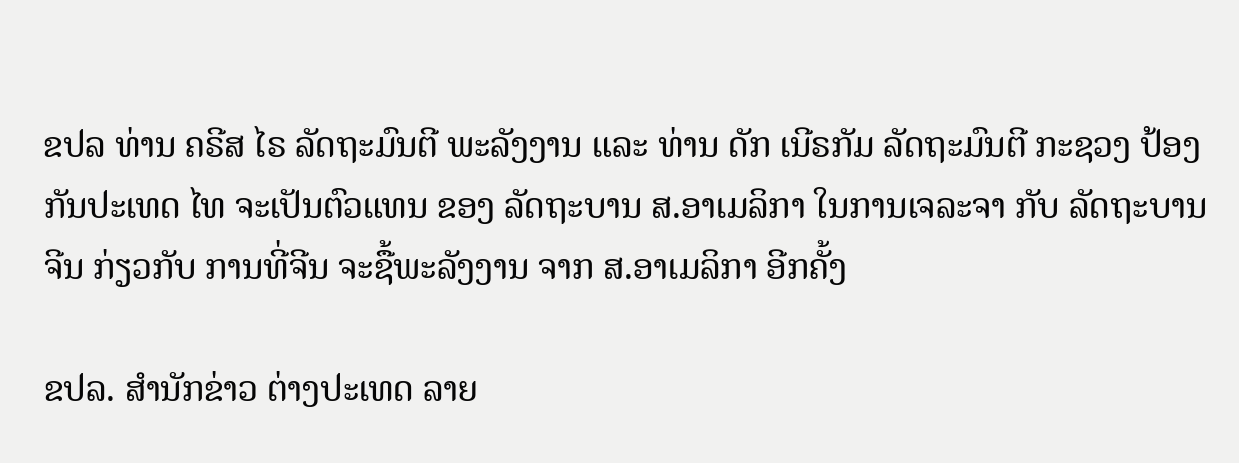ຂປລ ທ່ານ ຄຣີສ ໄຣ ລັດຖະມົນຕີ ພະລັງງານ ແລະ ທ່ານ ດັກ ເນີຣກັມ ລັດຖະມົນຕີ ກະຊວງ ປ້ອງກັນປະເທດ ໄທ ຈະເປັນຕົວແທນ ຂອງ ລັດຖະບານ ສ.ອາເມລິກາ ໃນການເຈລະຈາ ກັບ ລັດຖະບານ ຈີນ ກ່ຽວກັບ ການທີ່ຈີນ ຈະຊື້ພະລັງງານ ຈາກ ສ.ອາເມລິກາ ອີກຄັ້ງ

ຂປລ. ສຳນັກຂ່າວ ຕ່າງປະເທດ ລາຍ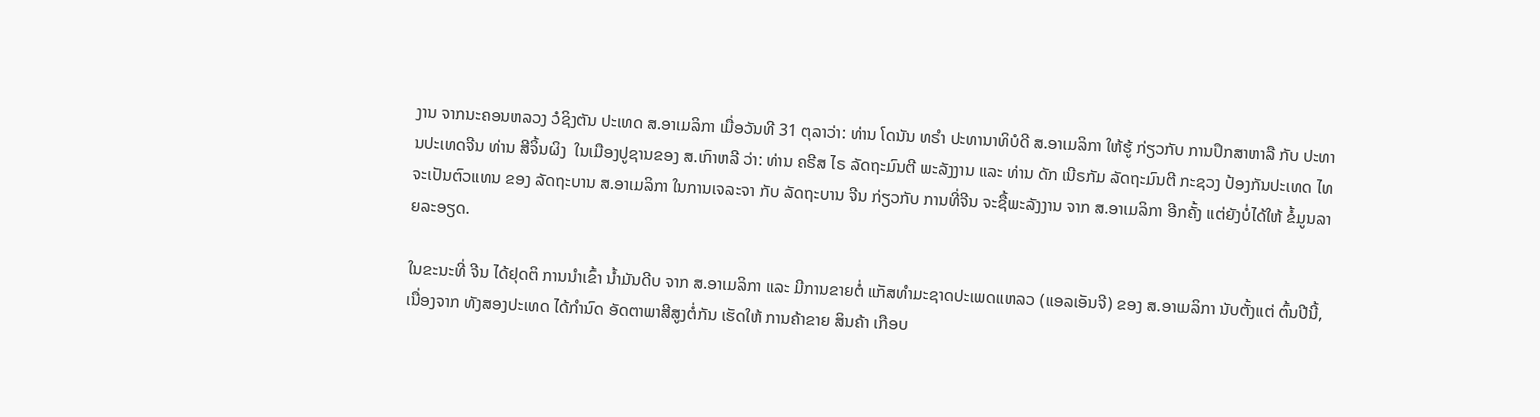ງານ ຈາກນະຄອນຫລວງ ວໍຊິງຕັນ ປະເທດ ສ.ອາເມລິກາ ເມື່ອວັນທີ 31 ຕຸລາວ່າ: ທ່ານ ໂດນັນ ທຣຳ ປະທານາທິບໍດີ ສ.ອາເມລິກາ ໃຫ້ຮູ້ ກ່ຽວກັບ ການປຶກສາຫາລື ກັບ ປະທານປະເທດຈີນ ທ່ານ ສີຈິ້ນຜິງ  ໃນເມືອງປູຊານຂອງ ສ.ເກົາຫລີ ວ່າ: ທ່ານ ຄຣີສ ໄຣ ລັດຖະມົນຕີ ພະລັງງານ ແລະ ທ່ານ ດັກ ເນີຣກັມ ລັດຖະມົນຕີ ກະຊວງ ປ້ອງກັນປະເທດ ໄທ ຈະເປັນຕົວແທນ ຂອງ ລັດຖະບານ ສ.ອາເມລິກາ ໃນການເຈລະຈາ ກັບ ລັດຖະບານ ຈີນ ກ່ຽວກັບ ການທີ່ຈີນ ຈະຊື້ພະລັງງານ ຈາກ ສ.ອາເມລິກາ ອີກຄັ້ງ ແຕ່ຍັງບໍ່ໄດ້ໃຫ້ ຂໍ້ມູນລາຍລະອຽດ.

ໃນຂະນະທີ່ ຈີນ ໄດ້ຢຸດຕິ ການນຳເຂົ້າ ນໍ້າມັນດີບ ຈາກ ສ.ອາເມລິກາ ແລະ ມີການຂາຍຕໍ່ ແກັສທຳມະຊາດປະເພດແຫລວ (ແອລເອັນຈີ) ຂອງ ສ.ອາເມລິກາ ນັບຕັ້ງແຕ່ ຕົ້ນປີນີ້, ເນື່ອງຈາກ ທັງສອງປະເທດ ໄດ້ກຳນົດ ອັດຕາພາສີສູງຕໍ່ກັນ ເຮັດໃຫ້ ການຄ້າຂາຍ ສິນຄ້າ ເກືອບ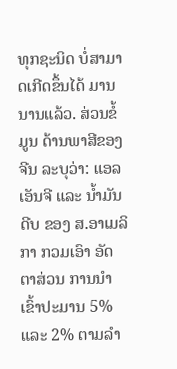ທຸກຊະນິດ ບໍ່ສາມາດເກີດຂຶ້ນໄດ້ ມານນານແລ້ວ. ສ່ວນຂໍ້ມູນ ດ້ານພາສີຂອງຈີນ ລະບຸວ່າ: ແອລເອັນຈີ ແລະ ນໍ້າມັນດີບ ຂອງ ສ.ອາເມລິກາ ກວມເອົາ ອັດຕາສ່ວນ ການນຳເຂົ້າປະມານ 5% ແລະ 2% ຕາມລຳ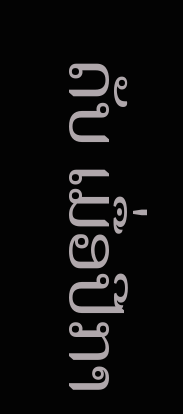ດັບ ເມື່ອປີກາ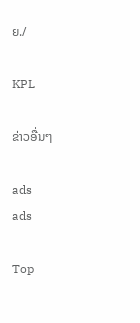ຍ./

KPL

ຂ່າວອື່ນໆ

ads
ads

Top